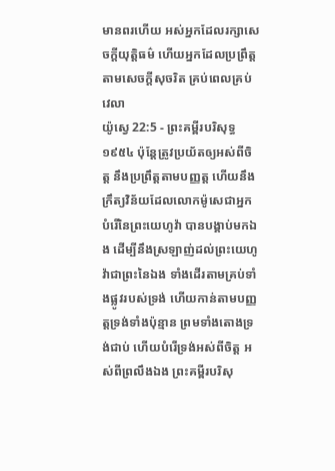មានពរហើយ អស់អ្នកដែលរក្សាសេចក្ដីយុត្តិធម៌ ហើយអ្នកដែលប្រព្រឹត្តតាមសេចក្ដីសុចរិត គ្រប់ពេលគ្រប់វេលា
យ៉ូស្វេ 22:5 - ព្រះគម្ពីរបរិសុទ្ធ ១៩៥៤ ប៉ុន្តែត្រូវប្រយ័តឲ្យអស់ពីចិត្ត នឹងប្រព្រឹត្តតាមបញ្ញត្ត ហើយនឹងក្រឹត្យវិន័យដែលលោកម៉ូសេជាអ្នកបំរើនៃព្រះយេហូវ៉ា បានបង្គាប់មកឯង ដើម្បីនឹងស្រឡាញ់ដល់ព្រះយេហូវ៉ាជាព្រះនៃឯង ទាំងដើរតាមគ្រប់ទាំងផ្លូវរបស់ទ្រង់ ហើយកាន់តាមបញ្ញត្តទ្រង់ទាំងប៉ុន្មាន ព្រមទាំងតោងទ្រង់ជាប់ ហើយបំរើទ្រង់អស់ពីចិត្ត អស់ពីព្រលឹងឯង ព្រះគម្ពីរបរិសុ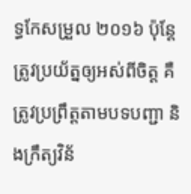ទ្ធកែសម្រួល ២០១៦ ប៉ុន្តែ ត្រូវប្រយ័ត្នឲ្យអស់ពីចិត្ត គឺត្រូវប្រព្រឹត្តតាមបទបញ្ជា និងក្រឹត្យវិន័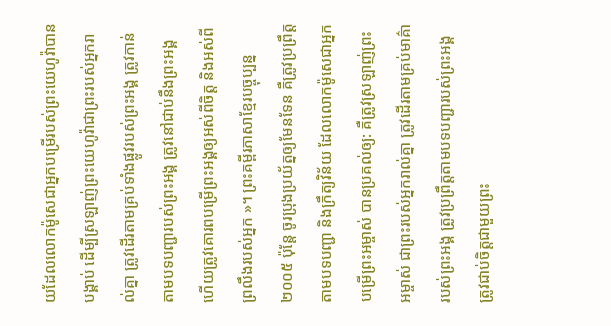យដែលលោកម៉ូសេជាអ្នកបម្រើរបស់ព្រះយេហូវ៉ាបានបង្គាប់ ដើម្បីស្រឡាញ់ព្រះយេហូវ៉ាជាព្រះរបស់អ្នករាល់គ្នា ត្រូវដើរតាមគ្រប់ទាំងផ្លូវរបស់ព្រះអង្គ ត្រូវកាន់តាមបទបញ្ជារបស់ព្រះអង្គ ត្រូវនៅជាប់នឹងព្រះអង្គ ហើយត្រូវគោរពបម្រើព្រះអង្គឲ្យអស់ពីចិត្ត និងអស់ពីព្រលឹងរបស់អ្នក »។ ព្រះគម្ពីរភាសាខ្មែរបច្ចុប្បន្ន ២០០៥ ប៉ុន្តែ ចូរប្រុងប្រយ័ត្នឲ្យមែនទែន គឺត្រូវប្រព្រឹត្តតាមបទបញ្ជា និងក្រឹត្យវិន័យ ដែលលោកម៉ូសេជាអ្នកបម្រើព្រះអម្ចាស់ បានប្រគល់ឲ្យ: គឺត្រូវស្រឡាញ់ព្រះអម្ចាស់ ជាព្រះរបស់អ្នករាល់គ្នា ត្រូវដើរតាមគ្រប់មាគ៌ារបស់ព្រះអង្គ ត្រូវប្រព្រឹត្តតាមបទបញ្ជារបស់ព្រះអង្គ ត្រូវជាប់ចិត្តជាមួយព្រះ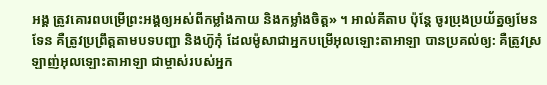អង្គ ត្រូវគោរពបម្រើព្រះអង្គឲ្យអស់ពីកម្លាំងកាយ និងកម្លាំងចិត្ត» ។ អាល់គីតាប ប៉ុន្តែ ចូរប្រុងប្រយ័ត្នឲ្យមែនទែន គឺត្រូវប្រព្រឹត្តតាមបទបញ្ជា និងហ៊ូកុំ ដែលម៉ូសាជាអ្នកបម្រើអុលឡោះតាអាឡា បានប្រគល់ឲ្យ: គឺត្រូវស្រឡាញ់អុលឡោះតាអាឡា ជាម្ចាស់របស់អ្នក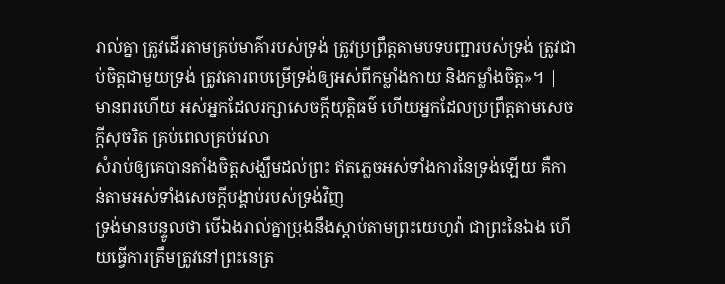រាល់គ្នា ត្រូវដើរតាមគ្រប់មាគ៌ារបស់ទ្រង់ ត្រូវប្រព្រឹត្តតាមបទបញ្ជារបស់ទ្រង់ ត្រូវជាប់ចិត្តជាមួយទ្រង់ ត្រូវគោរពបម្រើទ្រង់ឲ្យអស់ពីកម្លាំងកាយ និងកម្លាំងចិត្ត»។ |
មានពរហើយ អស់អ្នកដែលរក្សាសេចក្ដីយុត្តិធម៌ ហើយអ្នកដែលប្រព្រឹត្តតាមសេចក្ដីសុចរិត គ្រប់ពេលគ្រប់វេលា
សំរាប់ឲ្យគេបានតាំងចិត្តសង្ឃឹមដល់ព្រះ ឥតភ្លេចអស់ទាំងការនៃទ្រង់ឡើយ គឺកាន់តាមអស់ទាំងសេចក្ដីបង្គាប់របស់ទ្រង់វិញ
ទ្រង់មានបន្ទូលថា បើឯងរាល់គ្នាប្រុងនឹងស្តាប់តាមព្រះយេហូវ៉ា ជាព្រះនៃឯង ហើយធ្វើការត្រឹមត្រូវនៅព្រះនេត្រ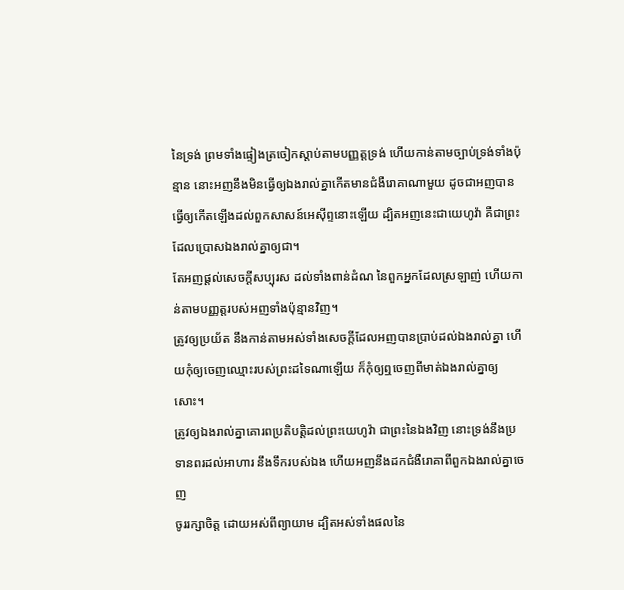នៃទ្រង់ ព្រមទាំងផ្ទៀងត្រចៀកស្តាប់តាមបញ្ញត្តទ្រង់ ហើយកាន់តាមច្បាប់ទ្រង់ទាំងប៉ុន្មាន នោះអញនឹងមិនធ្វើឲ្យឯងរាល់គ្នាកើតមានជំងឺរោគាណាមួយ ដូចជាអញបានធ្វើឲ្យកើតឡើងដល់ពួកសាសន៍អេស៊ីព្ទនោះឡើយ ដ្បិតអញនេះជាយេហូវ៉ា គឺជាព្រះដែលប្រោសឯងរាល់គ្នាឲ្យជា។
តែអញផ្តល់សេចក្ដីសប្បុរស ដល់ទាំងពាន់ដំណ នៃពួកអ្នកដែលស្រឡាញ់ ហើយកាន់តាមបញ្ញត្តរបស់អញទាំងប៉ុន្មានវិញ។
ត្រូវឲ្យប្រយ័ត នឹងកាន់តាមអស់ទាំងសេចក្ដីដែលអញបានប្រាប់ដល់ឯងរាល់គ្នា ហើយកុំឲ្យចេញឈ្មោះរបស់ព្រះដទៃណាឡើយ ក៏កុំឲ្យឮចេញពីមាត់ឯងរាល់គ្នាឲ្យសោះ។
ត្រូវឲ្យឯងរាល់គ្នាគោរពប្រតិបត្តិដល់ព្រះយេហូវ៉ា ជាព្រះនៃឯងវិញ នោះទ្រង់នឹងប្រទានពរដល់អាហារ នឹងទឹករបស់ឯង ហើយអញនឹងដកជំងឺរោគាពីពួកឯងរាល់គ្នាចេញ
ចូររក្សាចិត្ត ដោយអស់ពីព្យាយាម ដ្បិតអស់ទាំងផលនៃ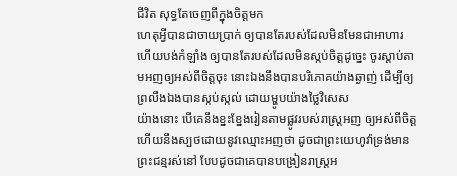ជីវិត សុទ្ធតែចេញពីក្នុងចិត្តមក
ហេតុអ្វីបានជាចាយប្រាក់ ឲ្យបានតែរបស់ដែលមិនមែនជាអាហារ ហើយបង់កំឡាំង ឲ្យបានតែរបស់ដែលមិនស្កប់ចិត្តដូច្នេះ ចូរស្តាប់តាមអញឲ្យអស់ពីចិត្តចុះ នោះឯងនឹងបានបរិភោគយ៉ាងឆ្ងាញ់ ដើម្បីឲ្យព្រលឹងឯងបានស្កប់ស្កល់ ដោយម្ហូបយ៉ាងថ្លៃវិសេស
យ៉ាងនោះ បើគេនឹងខ្នះខ្នែងរៀនតាមផ្លូវរបស់រាស្ត្រអញ ឲ្យអស់ពីចិត្ត ហើយនឹងស្បថដោយនូវឈ្មោះអញថា ដូចជាព្រះយេហូវ៉ាទ្រង់មានព្រះជន្មរស់នៅ បែបដូចជាគេបានបង្រៀនរាស្ត្រអ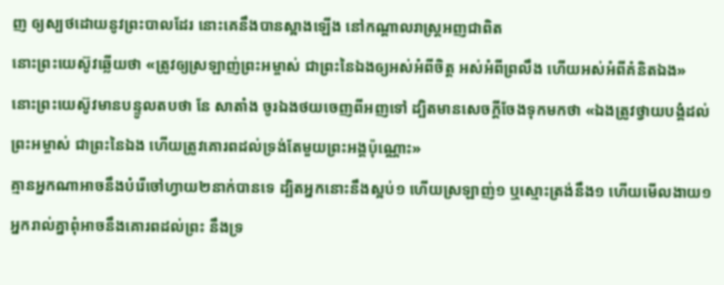ញ ឲ្យស្បថដោយនូវព្រះបាលដែរ នោះគេនឹងបានស្អាងឡើង នៅកណ្តាលរាស្ត្រអញជាពិត
នោះព្រះយេស៊ូវឆ្លើយថា «ត្រូវឲ្យស្រឡាញ់ព្រះអម្ចាស់ ជាព្រះនៃឯងឲ្យអស់អំពីចិត្ត អស់អំពីព្រលឹង ហើយអស់អំពីគំនិតឯង»
នោះព្រះយេស៊ូវមានបន្ទូលតបថា នែ សាតាំង ចូរឯងថយចេញពីអញទៅ ដ្បិតមានសេចក្ដីចែងទុកមកថា «ឯងត្រូវថ្វាយបង្គំដល់ព្រះអម្ចាស់ ជាព្រះនៃឯង ហើយត្រូវគោរពដល់ទ្រង់តែមួយព្រះអង្គប៉ុណ្ណោះ»
គ្មានអ្នកណាអាចនឹងបំរើចៅហ្វាយ២នាក់បានទេ ដ្បិតអ្នកនោះនឹងស្អប់១ ហើយស្រឡាញ់១ ឬស្មោះត្រង់នឹង១ ហើយមើលងាយ១ អ្នករាល់គ្នាពុំអាចនឹងគោរពដល់ព្រះ នឹងទ្រ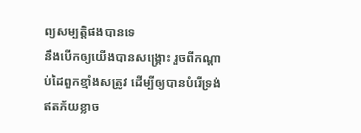ព្យសម្បត្តិផងបានទេ
នឹងបើកឲ្យយើងបានសង្គ្រោះ រួចពីកណ្តាប់ដៃពួកខ្មាំងសត្រូវ ដើម្បីឲ្យបានបំរើទ្រង់ ឥតភ័យខ្លាច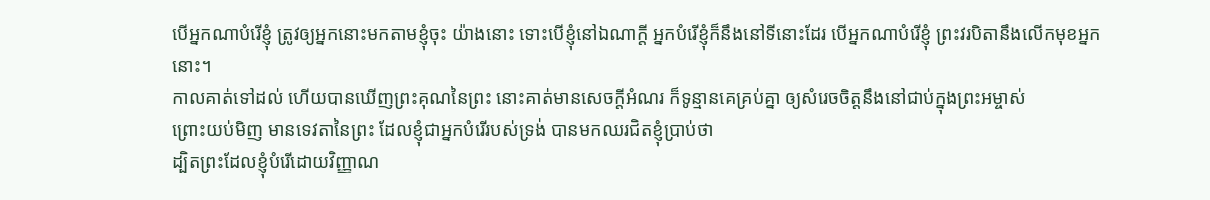បើអ្នកណាបំរើខ្ញុំ ត្រូវឲ្យអ្នកនោះមកតាមខ្ញុំចុះ យ៉ាងនោះ ទោះបើខ្ញុំនៅឯណាក្តី អ្នកបំរើខ្ញុំក៏នឹងនៅទីនោះដែរ បើអ្នកណាបំរើខ្ញុំ ព្រះវរបិតានឹងលើកមុខអ្នកនោះ។
កាលគាត់ទៅដល់ ហើយបានឃើញព្រះគុណនៃព្រះ នោះគាត់មានសេចក្ដីអំណរ ក៏ទូន្មានគេគ្រប់គ្នា ឲ្យសំរេចចិត្តនឹងនៅជាប់ក្នុងព្រះអម្ចាស់
ព្រោះយប់មិញ មានទេវតានៃព្រះ ដែលខ្ញុំជាអ្នកបំរើរបស់ទ្រង់ បានមកឈរជិតខ្ញុំប្រាប់ថា
ដ្បិតព្រះដែលខ្ញុំបំរើដោយវិញ្ញាណ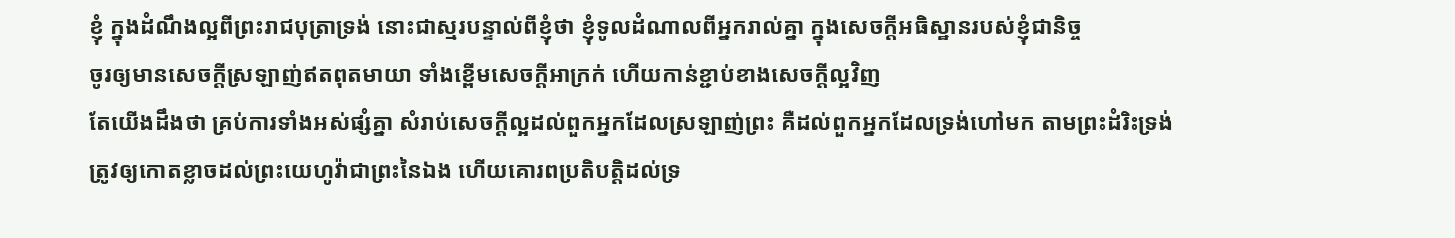ខ្ញុំ ក្នុងដំណឹងល្អពីព្រះរាជបុត្រាទ្រង់ នោះជាស្មរបន្ទាល់ពីខ្ញុំថា ខ្ញុំទូលដំណាលពីអ្នករាល់គ្នា ក្នុងសេចក្ដីអធិស្ឋានរបស់ខ្ញុំជានិច្ច
ចូរឲ្យមានសេចក្ដីស្រឡាញ់ឥតពុតមាយា ទាំងខ្ពើមសេចក្ដីអាក្រក់ ហើយកាន់ខ្ជាប់ខាងសេចក្ដីល្អវិញ
តែយើងដឹងថា គ្រប់ការទាំងអស់ផ្សំគ្នា សំរាប់សេចក្ដីល្អដល់ពួកអ្នកដែលស្រឡាញ់ព្រះ គឺដល់ពួកអ្នកដែលទ្រង់ហៅមក តាមព្រះដំរិះទ្រង់
ត្រូវឲ្យកោតខ្លាចដល់ព្រះយេហូវ៉ាជាព្រះនៃឯង ហើយគោរពប្រតិបត្តិដល់ទ្រ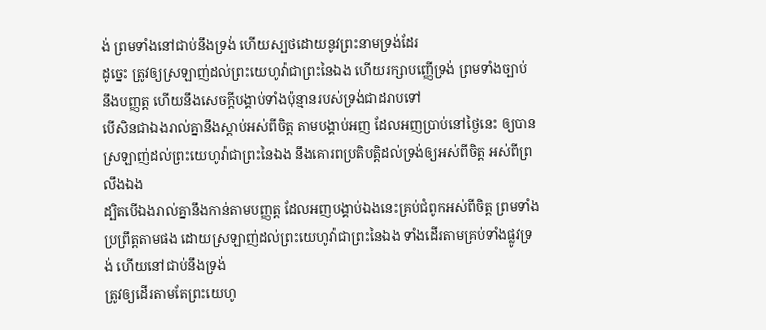ង់ ព្រមទាំងនៅជាប់នឹងទ្រង់ ហើយស្បថដោយនូវព្រះនាមទ្រង់ដែរ
ដូច្នេះ ត្រូវឲ្យស្រឡាញ់ដល់ព្រះយេហូវ៉ាជាព្រះនៃឯង ហើយរក្សាបញ្ញើទ្រង់ ព្រមទាំងច្បាប់ នឹងបញ្ញត្ត ហើយនឹងសេចក្ដីបង្គាប់ទាំងប៉ុន្មានរបស់ទ្រង់ជាដរាបទៅ
បើសិនជាឯងរាល់គ្នានឹងស្តាប់អស់ពីចិត្ត តាមបង្គាប់អញ ដែលអញប្រាប់នៅថ្ងៃនេះ ឲ្យបានស្រឡាញ់ដល់ព្រះយេហូវ៉ាជាព្រះនៃឯង នឹងគោរពប្រតិបត្តិដល់ទ្រង់ឲ្យអស់ពីចិត្ត អស់ពីព្រលឹងឯង
ដ្បិតបើឯងរាល់គ្នានឹងកាន់តាមបញ្ញត្ត ដែលអញបង្គាប់ឯងនេះគ្រប់ជំពូកអស់ពីចិត្ត ព្រមទាំងប្រព្រឹត្តតាមផង ដោយស្រឡាញ់ដល់ព្រះយេហូវ៉ាជាព្រះនៃឯង ទាំងដើរតាមគ្រប់ទាំងផ្លូវទ្រង់ ហើយនៅជាប់នឹងទ្រង់
ត្រូវឲ្យដើរតាមតែព្រះយេហូ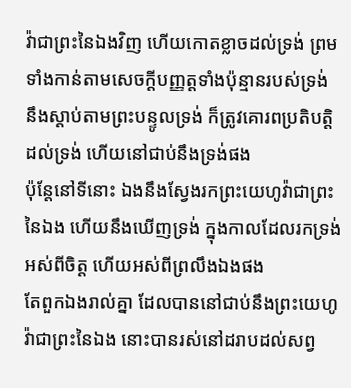វ៉ាជាព្រះនៃឯងវិញ ហើយកោតខ្លាចដល់ទ្រង់ ព្រមទាំងកាន់តាមសេចក្ដីបញ្ញត្តទាំងប៉ុន្មានរបស់ទ្រង់ នឹងស្តាប់តាមព្រះបន្ទូលទ្រង់ ក៏ត្រូវគោរពប្រតិបត្តិដល់ទ្រង់ ហើយនៅជាប់នឹងទ្រង់ផង
ប៉ុន្តែនៅទីនោះ ឯងនឹងស្វែងរកព្រះយេហូវ៉ាជាព្រះនៃឯង ហើយនឹងឃើញទ្រង់ ក្នុងកាលដែលរកទ្រង់អស់ពីចិត្ត ហើយអស់ពីព្រលឹងឯងផង
តែពួកឯងរាល់គ្នា ដែលបាននៅជាប់នឹងព្រះយេហូវ៉ាជាព្រះនៃឯង នោះបានរស់នៅដរាបដល់សព្វ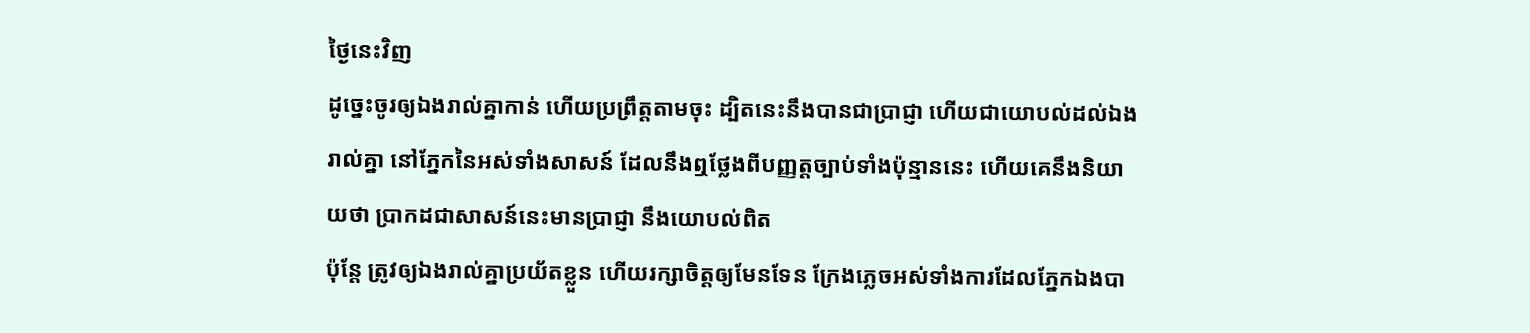ថ្ងៃនេះវិញ
ដូច្នេះចូរឲ្យឯងរាល់គ្នាកាន់ ហើយប្រព្រឹត្តតាមចុះ ដ្បិតនេះនឹងបានជាប្រាជ្ញា ហើយជាយោបល់ដល់ឯងរាល់គ្នា នៅភ្នែកនៃអស់ទាំងសាសន៍ ដែលនឹងឮថ្លែងពីបញ្ញត្តច្បាប់ទាំងប៉ុន្មាននេះ ហើយគេនឹងនិយាយថា ប្រាកដជាសាសន៍នេះមានប្រាជ្ញា នឹងយោបល់ពិត
ប៉ុន្តែ ត្រូវឲ្យឯងរាល់គ្នាប្រយ័តខ្លួន ហើយរក្សាចិត្តឲ្យមែនទែន ក្រែងភ្លេចអស់ទាំងការដែលភ្នែកឯងបា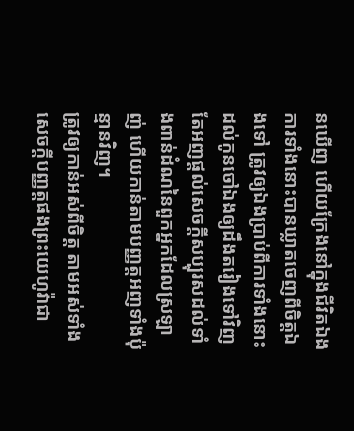នឃើញ ហើយក្រែងនៅក្នុងជីវិតឯង ការទាំងនោះបានឃ្លាតចេញពីចិត្តឯងទៅ ត្រូវឲ្យឯងប្រាប់ពីការទាំងនោះដល់កូនចៅឯងឲ្យដឹងតរៀងទៅវិញ
តែអញផ្តល់សេចក្ដីសប្បុរសដល់ទាំងពាន់ដំណនៃពួកអ្នកដែលស្រឡាញ់ ហើយកាន់តាមបញ្ញត្តអញទាំងប៉ុន្មានវិញ។
ត្រូវឲ្យកាន់អស់ពីចិត្ត តាមអស់ទាំងសេចក្ដីបញ្ញត្តផងព្រះយេហូវ៉ាជា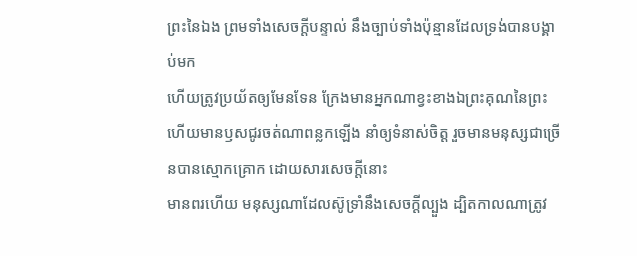ព្រះនៃឯង ព្រមទាំងសេចក្ដីបន្ទាល់ នឹងច្បាប់ទាំងប៉ុន្មានដែលទ្រង់បានបង្គាប់មក
ហើយត្រូវប្រយ័តឲ្យមែនទែន ក្រែងមានអ្នកណាខ្វះខាងឯព្រះគុណនៃព្រះ ហើយមានឫសជូរចត់ណាពន្លកឡើង នាំឲ្យទំនាស់ចិត្ត រួចមានមនុស្សជាច្រើនបានស្មោកគ្រោក ដោយសារសេចក្ដីនោះ
មានពរហើយ មនុស្សណាដែលស៊ូទ្រាំនឹងសេចក្ដីល្បួង ដ្បិតកាលណាត្រូវ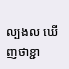ល្បងល ឃើញថាខ្ជា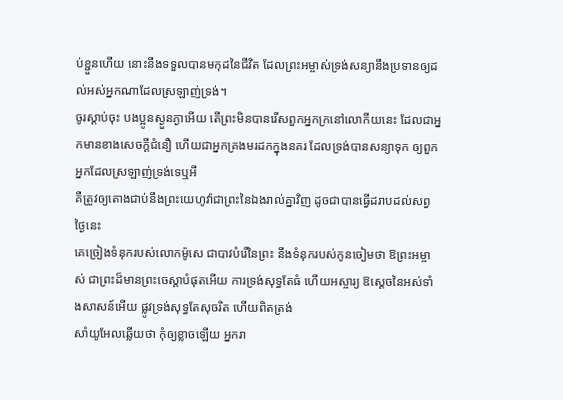ប់ខ្ជួនហើយ នោះនឹងទទួលបានមកុដនៃជីវិត ដែលព្រះអម្ចាស់ទ្រង់សន្យានឹងប្រទានឲ្យដល់អស់អ្នកណាដែលស្រឡាញ់ទ្រង់។
ចូរស្តាប់ចុះ បងប្អូនស្ងួនភ្ងាអើយ តើព្រះមិនបានរើសពួកអ្នកក្រនៅលោកីយនេះ ដែលជាអ្នកមានខាងសេចក្ដីជំនឿ ហើយជាអ្នកគ្រងមរដកក្នុងនគរ ដែលទ្រង់បានសន្យាទុក ឲ្យពួកអ្នកដែលស្រឡាញ់ទ្រង់ទេឬអី
គឺត្រូវឲ្យតោងជាប់នឹងព្រះយេហូវ៉ាជាព្រះនៃឯងរាល់គ្នាវិញ ដូចជាបានធ្វើដរាបដល់សព្វថ្ងៃនេះ
គេច្រៀងទំនុករបស់លោកម៉ូសេ ជាបាវបំរើនៃព្រះ នឹងទំនុករបស់កូនចៀមថា ឱព្រះអម្ចាស់ ជាព្រះដ៏មានព្រះចេស្តាបំផុតអើយ ការទ្រង់សុទ្ធតែធំ ហើយអស្ចារ្យ ឱស្តេចនៃអស់ទាំងសាសន៍អើយ ផ្លូវទ្រង់សុទ្ធតែសុចរិត ហើយពិតត្រង់
សាំយូអែលឆ្លើយថា កុំឲ្យខ្លាចឡើយ អ្នករា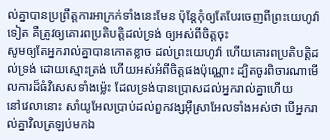ល់គ្នាបានប្រព្រឹត្តការអាក្រក់ទាំងនេះមែន ប៉ុន្តែកុំឲ្យតែបែរចេញពីព្រះយេហូវ៉ាទៀត គឺត្រូវឲ្យគោរពប្រតិបត្តិដល់ទ្រង់ ឲ្យអស់ពីចិត្តចុះ
សូមឲ្យតែអ្នករាល់គ្នាបានកោតខ្លាច ដល់ព្រះយេហូវ៉ា ហើយគោរពប្រតិបត្តិដល់ទ្រង់ ដោយស្មោះត្រង់ ហើយអស់អំពីចិត្តផងប៉ុណ្ណោះ ដ្បិតចូរពិចារណាមើលការដ៏ធំវិសេសទាំងម៉្លេះ ដែលទ្រង់បានប្រោសដល់អ្នករាល់គ្នាហើយ
នៅវេលានោះ សាំយូអែលប្រាប់ដល់ពួកវង្សអ៊ីស្រាអែលទាំងអស់ថា បើអ្នករាល់គ្នាវិលត្រឡប់មកឯ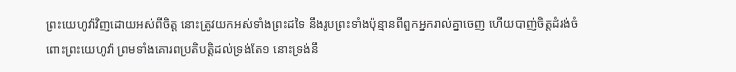ព្រះយេហូវ៉ាវិញដោយអស់ពីចិត្ត នោះត្រូវយកអស់ទាំងព្រះដទៃ នឹងរូបព្រះទាំងប៉ុន្មានពីពួកអ្នករាល់គ្នាចេញ ហើយបាញ់ចិត្តដំរង់ចំពោះព្រះយេហូវ៉ា ព្រមទាំងគោរពប្រតិបត្តិដល់ទ្រង់តែ១ នោះទ្រង់នឹ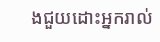ងជួយដោះអ្នករាល់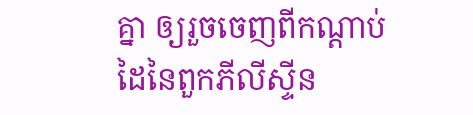គ្នា ឲ្យរួចចេញពីកណ្តាប់ដៃនៃពួកភីលីស្ទីន